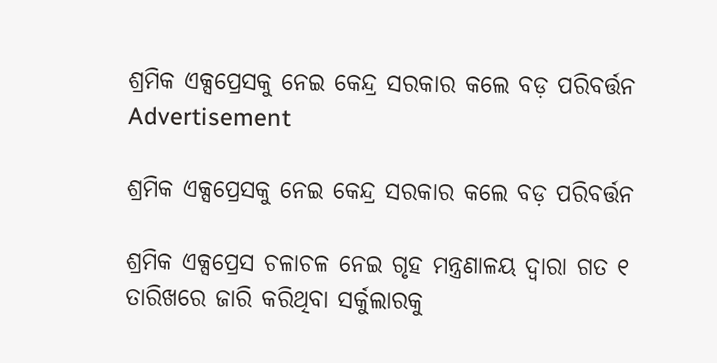ଶ୍ରମିକ ଏକ୍ସପ୍ରେସକୁ ନେଇ କେନ୍ଦ୍ର ସରକାର କଲେ ବଡ଼ ପରିବର୍ତ୍ତନ
Advertisement

ଶ୍ରମିକ ଏକ୍ସପ୍ରେସକୁ ନେଇ କେନ୍ଦ୍ର ସରକାର କଲେ ବଡ଼ ପରିବର୍ତ୍ତନ

ଶ୍ରମିକ ଏକ୍ସପ୍ରେସ ଚଳାଚଳ ନେଇ ଗୃହ ମନ୍ତ୍ରଣାଳୟ ଦ୍ୱାରା ଗତ ୧ ତାରିଖରେ ଜାରି କରିଥିବା ସର୍କୁଲାରକୁ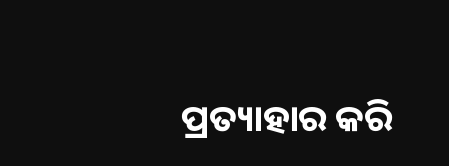ପ୍ରତ୍ୟାହାର କରି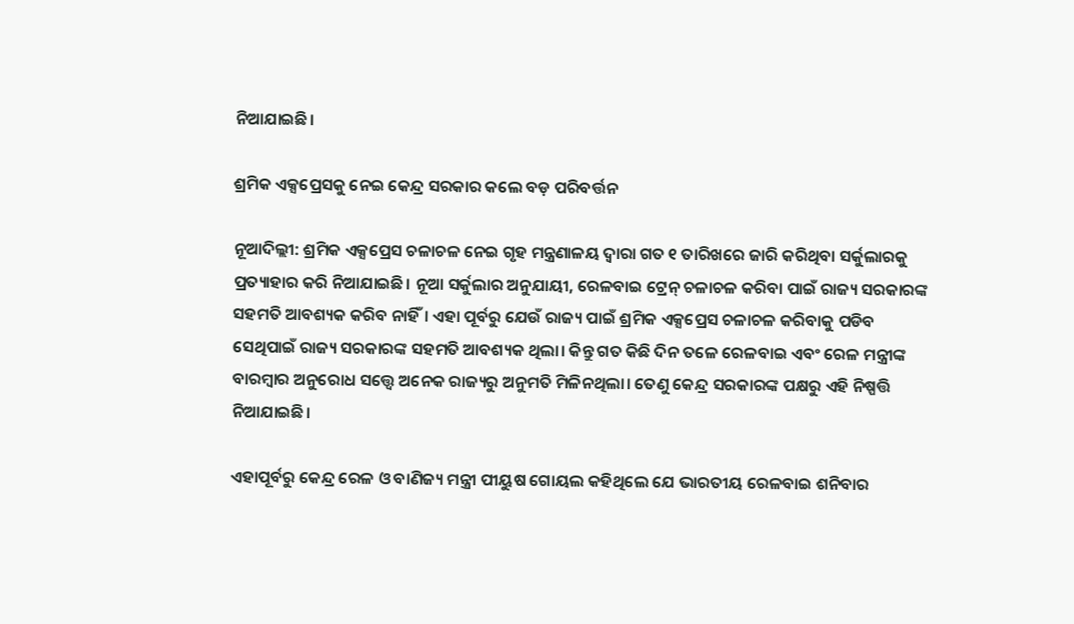ନିଆଯାଇଛି।

ଶ୍ରମିକ ଏକ୍ସପ୍ରେସକୁ ନେଇ କେନ୍ଦ୍ର ସରକାର କଲେ ବଡ଼ ପରିବର୍ତ୍ତନ

ନୂଆଦିଲ୍ଲୀ: ଶ୍ରମିକ ଏକ୍ସପ୍ରେସ ଚଳାଚଳ ନେଇ ଗୃହ ମନ୍ତ୍ରଣାଳୟ ଦ୍ୱାରା ଗତ ୧ ତାରିଖରେ ଜାରି କରିଥିବା ସର୍କୁଲାରକୁ ପ୍ରତ୍ୟାହାର କରି ନିଆଯାଇଛି। ନୂଆ ସର୍କୁଲାର ଅନୁଯାୟୀ, ରେଳବାଇ ଟ୍ରେନ୍ ଚଳାଚଳ କରିବା ପାଇଁ ରାଜ୍ୟ ସରକାରଙ୍କ ସହମତି ଆବଶ୍ୟକ କରିବ ନାହିଁ। ଏହା ପୂର୍ବରୁ ଯେଉଁ ରାଜ୍ୟ ପାଇଁ ଶ୍ରମିକ ଏକ୍ସପ୍ରେସ ଚଳାଚଳ କରିବାକୁ ପଡିବ ସେଥିପାଇଁ ରାଜ୍ୟ ସରକାରଙ୍କ ସହମତି ଆବଶ୍ୟକ ଥିଲା। କିନ୍ତୁ ଗତ କିଛି ଦିନ ତଳେ ରେଳବାଇ ଏବଂ ରେଳ ମନ୍ତ୍ରୀଙ୍କ ବାରମ୍ବାର ଅନୁରୋଧ ସତ୍ତ୍ୱେ ଅନେକ ରାଜ୍ୟରୁ ଅନୁମତି ମିଳିନଥିଲା। ତେଣୁ କେନ୍ଦ୍ର ସରକାରଙ୍କ ପକ୍ଷରୁ ଏହି ନିଷ୍ପତ୍ତି ନିଆଯାଇଛି।

ଏହାପୂର୍ବରୁ କେନ୍ଦ୍ର ରେଳ ଓ ବାଣିଜ୍ୟ ମନ୍ତ୍ରୀ ପୀୟୁଷ ଗୋୟଲ କହିଥିଲେ ଯେ ଭାରତୀୟ ରେଳବାଇ ଶନିବାର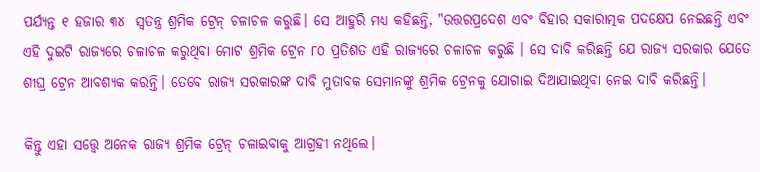ପର୍ଯ୍ୟନ୍ତ ୧ ହଜାର ୩୪  ସ୍ୱତନ୍ତ୍ର ଶ୍ରମିକ ଟ୍ରେନ୍ ଚଳାଚଳ କରୁଛି। ସେ ଆହୁରି ମଧ୍ୟ କହିଛନ୍ତି, "ଉତ୍ତରପ୍ରଦେଶ ଏବଂ ବିହାର ସକାରାତ୍ମକ ପଦକ୍ଷେପ ନେଇଛନ୍ତି ଏବଂ ଏହି ଦୁଇଟି ରାଜ୍ୟରେ ଚଳାଚଳ କରୁଥିବା ମୋଟ ଶ୍ରମିକ ଟ୍ରେନ ୮୦ ପ୍ରତିଶତ ଏହି ରାଜ୍ୟରେ ଚଳାଚଳ କରୁଛି । ସେ ଦାବି କରିଛନ୍ତି ଯେ ରାଜ୍ୟ ସରକାର ଯେତେ ଶୀଘ୍ର ଟ୍ରେନ ଆବଶ୍ୟକ କରନ୍ତି। ତେବେ ରାଜ୍ୟ ସରକାରଙ୍କ ଦାବି ମୁତାବକ ସେମାନଙ୍କୁ ଶ୍ରମିକ ଟ୍ରେନକୁ ଯୋଗାଇ ଦିଆଯାଇଥିବା ନେଇ ଦାବି କରିଛନ୍ତି।

କିନ୍ତୁ ଏହା ସତ୍ତ୍ୱେ ଅନେକ ରାଜ୍ୟ ଶ୍ରମିକ ଟ୍ରେନ୍ ଚଳାଇବାକୁ ଆଗ୍ରହୀ ନଥିଲେ।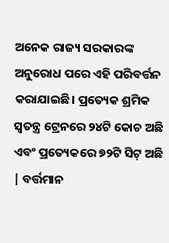ଅନେକ ରାଜ୍ୟ ସରକାରଙ୍କ ଅନୁରୋଧ ପରେ ଏହି ପରିବର୍ତ୍ତନ କରାଯାଇଛି। ପ୍ରତ୍ୟେକ ଶ୍ରମିକ ସ୍ୱତନ୍ତ୍ର ଟ୍ରେନରେ ୨୪ଟି କୋଚ ଅଛି ଏବଂ ପ୍ରତ୍ୟେକରେ ୭୨ଟି ସିଟ୍ ଅଛି | ବର୍ତ୍ତମାନ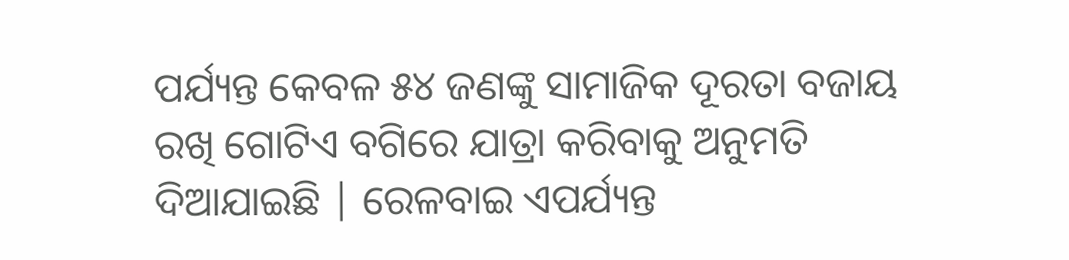ପର୍ଯ୍ୟନ୍ତ କେବଳ ୫୪ ଜଣଙ୍କୁ ସାମାଜିକ ଦୂରତା ବଜାୟ ରଖି ଗୋଟିଏ ବଗିରେ ଯାତ୍ରା କରିବାକୁ ଅନୁମତି ଦିଆଯାଇଛି | ରେଳବାଇ ଏପର୍ଯ୍ୟନ୍ତ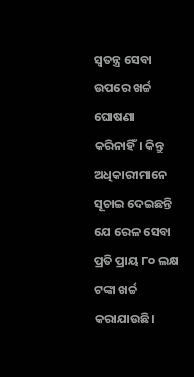ସ୍ୱତନ୍ତ୍ର ସେବା ଉପରେ ଖର୍ଚ୍ଚ ଘୋଷଣା କରିନାହିଁ। କିନ୍ତୁ ଅଧିକାରୀମାନେ ସୂଚାଇ ଦେଇଛନ୍ତି ଯେ ରେଳ ସେବା ପ୍ରତି ପ୍ରାୟ ୮୦ ଲକ୍ଷ ଟଙ୍କା ଖର୍ଚ୍ଚ କରାଯାଉଛି।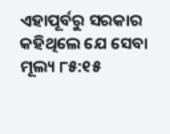ଏହାପୂର୍ବରୁ ସରକାର କହିଥିଲେ ଯେ ସେବା ମୂଲ୍ୟ ୮୫:୧୫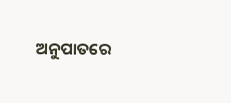ଅନୁପାତରେ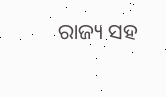ରାଜ୍ୟ ସହ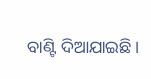ବାଣ୍ଟି ଦିଆଯାଇଛି।